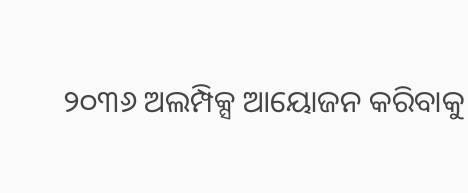୨୦୩୬ ଅଲମ୍ପିକ୍ସ ଆୟୋଜନ କରିବାକୁ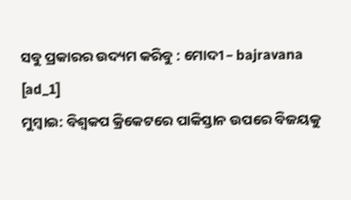ସବୁ ପ୍ରକାରର ଉଦ୍ୟମ କରିବୁ : ମୋଦୀ – bajravana
[ad_1]
ମୁମ୍ବାଇ: ବିଶ୍ବକପ କ୍ରିକେଟରେ ପାକିସ୍ତାନ ଉପରେ ବିଜୟକୁ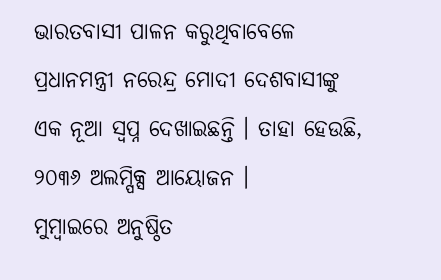ଭାରତବାସୀ ପାଳନ କରୁଥିବାବେଳେ ପ୍ରଧାନମନ୍ତ୍ରୀ ନରେନ୍ଦ୍ର ମୋଦୀ ଦେଶବାସୀଙ୍କୁ ଏକ ନୂଆ ସ୍ବପ୍ନ ଦେଖାଇଛନ୍ତି । ତାହା ହେଉଛି, ୨୦୩୬ ଅଲମ୍ପିକ୍ସ ଆୟୋଜନ ।
ମୁମ୍ବାଇରେ ଅନୁଷ୍ଠିତ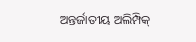ଅନ୍ତର୍ଜାତୀୟ ଅଲିମ୍ପିକ୍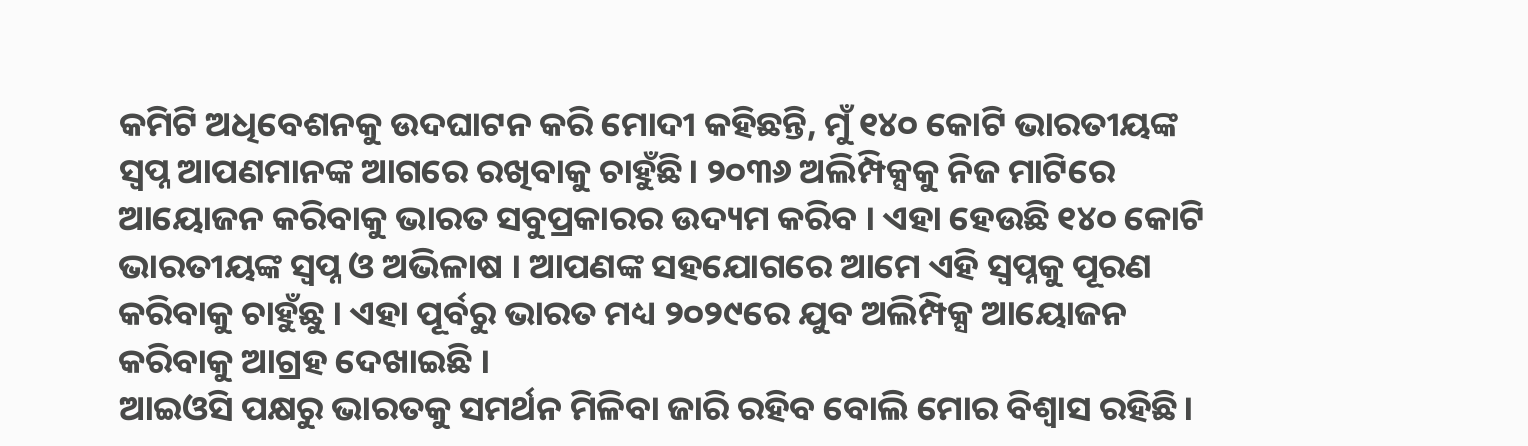କମିଟି ଅଧିବେଶନକୁ ଉଦଘାଟନ କରି ମୋଦୀ କହିଛନ୍ତି, ମୁଁ ୧୪୦ କୋଟି ଭାରତୀୟଙ୍କ ସ୍ବପ୍ନ ଆପଣମାନଙ୍କ ଆଗରେ ରଖିବାକୁ ଚାହୁଁଛି। ୨୦୩୬ ଅଲିମ୍ପିକ୍ସକୁ ନିଜ ମାଟିରେ ଆୟୋଜନ କରିବାକୁ ଭାରତ ସବୁପ୍ରକାରର ଉଦ୍ୟମ କରିବ । ଏହା ହେଉଛି ୧୪୦ କୋଟି ଭାରତୀୟଙ୍କ ସ୍ୱପ୍ନ ଓ ଅଭିଳାଷ । ଆପଣଙ୍କ ସହଯୋଗରେ ଆମେ ଏହି ସ୍ୱପ୍ନକୁ ପୂରଣ କରିବାକୁ ଚାହୁଁଛୁ । ଏହା ପୂର୍ବରୁ ଭାରତ ମଧ୍ୟ ୨୦୨୯ରେ ଯୁବ ଅଲିମ୍ପିକ୍ସ ଆୟୋଜନ କରିବାକୁ ଆଗ୍ରହ ଦେଖାଇଛି ।
ଆଇଓସି ପକ୍ଷରୁ ଭାରତକୁ ସମର୍ଥନ ମିଳିବା ଜାରି ରହିବ ବୋଲି ମୋର ବିଶ୍ୱାସ ରହିଛି।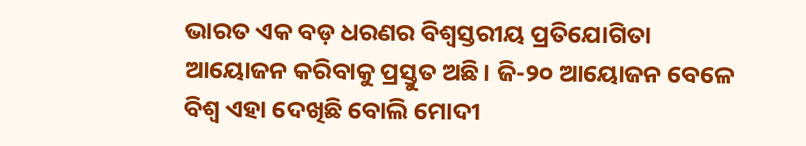ଭାରତ ଏକ ବଡ଼ ଧରଣର ବିଶ୍ୱସ୍ତରୀୟ ପ୍ରତିଯୋଗିତା ଆୟୋଜନ କରିବାକୁ ପ୍ରସ୍ତୁତ ଅଛି। ଜି-୨୦ ଆୟୋଜନ ବେଳେ ବିଶ୍ୱ ଏହା ଦେଖିଛି ବୋଲି ମୋଦୀ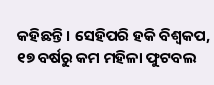କହିଛନ୍ତି। ସେହିପରି ହକି ବିଶ୍ବକପ, ୧୭ ବର୍ଷରୁ କମ ମହିଳା ଫୁଟବଲ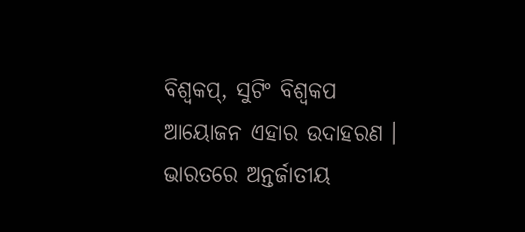ବିଶ୍ବକପ୍, ସୁଟିଂ ବିଶ୍ବକପ ଆୟୋଜନ ଏହାର ଉଦାହରଣ ।
ଭାରତରେ ଅନ୍ତର୍ଜାତୀୟ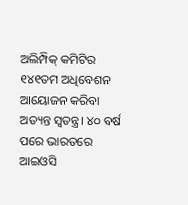ଅଲିମ୍ପିକ୍ କମିଟିର ୧୪୧ତମ ଅଧିବେଶନ ଆୟୋଜନ କରିବା ଅତ୍ୟନ୍ତ ସ୍ବତନ୍ତ୍ର। ୪୦ ବର୍ଷ ପରେ ଭାରତରେ ଆଇଓସି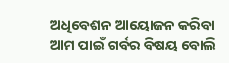ଅଧିବେଶନ ଆୟୋଜନ କରିବା ଆମ ପାଇଁ ଗର୍ବର ବିଷୟ ବୋଲି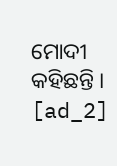ମୋଦୀ କହିଛନ୍ତି ।
[ad_2]